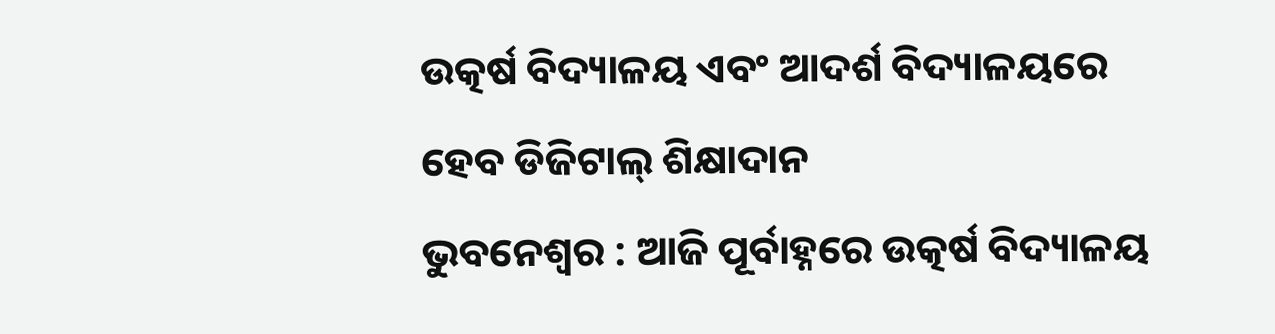ଉତ୍କର୍ଷ ବିଦ୍ୟାଳୟ ଏବଂ ଆଦର୍ଶ ବିଦ୍ୟାଳୟରେ ହେବ ଡିଜିଟାଲ୍ ଶିକ୍ଷାଦାନ
ଭୁବନେଶ୍ୱର : ଆଜି ପୂର୍ବାହ୍ନରେ ଉତ୍କର୍ଷ ବିଦ୍ୟାଳୟ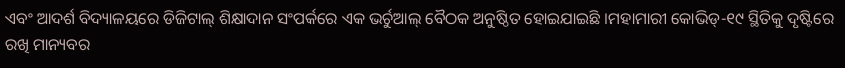ଏବଂ ଆଦର୍ଶ ବିଦ୍ୟାଳୟରେ ଡିଜିଟାଲ୍ ଶିକ୍ଷାଦାନ ସଂପର୍କରେ ଏକ ଭର୍ଚୁଆଲ୍ ବୈଠକ ଅନୁଷ୍ଠିତ ହୋଇଯାଇଛି ।ମହାମାରୀ କୋଭିଡ୍-୧୯ ସ୍ଥିତିକୁ ଦୃଷ୍ଟିରେ ରଖି ମାନ୍ୟବର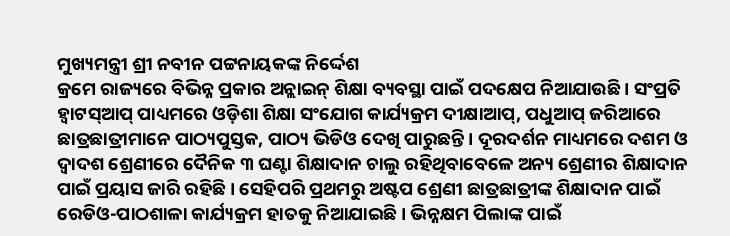ମୁଖ୍ୟମନ୍ତ୍ରୀ ଶ୍ରୀ ନବୀନ ପଟ୍ଟନାୟକଙ୍କ ନିର୍ଦ୍ଦେଶ
କ୍ରମେ ରାଜ୍ୟରେ ବିଭିନ୍ନ ପ୍ରକାର ଅନ୍ଲାଇନ୍ ଶିକ୍ଷା ବ୍ୟବସ୍ଥା ପାଇଁ ପଦକ୍ଷେପ ନିଆଯାଉଛି । ସଂପ୍ରତି ହ୍ୱାଟସ୍ଆପ୍ ପାଧ୍ୟମରେ ଓଡ଼ିଶା ଶିକ୍ଷା ସଂଯୋଗ କାର୍ଯ୍ୟକ୍ରମ ଦୀକ୍ଷାଆପ୍, ପଧୁଆପ୍ ଜରିଆରେ ଛାତ୍ରଛାତ୍ରୀମାନେ ପାଠ୍ୟପୁସ୍ତକ, ପାଠ୍ୟ ଭିଡିଓ ଦେଖି ପାରୁଛନ୍ତି । ଦୂରଦର୍ଶନ ମାଧ୍ୟମରେ ଦଶମ ଓ ଦ୍ୱାଦଶ ଶ୍ରେଣୀରେ ଦୈନିକ ୩ ଘଣ୍ଟା ଶିକ୍ଷାଦାନ ଚାଲୁ ରହିଥିବାବେଳେ ଅନ୍ୟ ଶ୍ରେଣୀର ଶିକ୍ଷାଦାନ ପାଇଁ ପ୍ରୟାସ ଜାରି ରହିଛି । ସେହିପରି ପ୍ରଥମରୁ ଅଷ୍ଟପ ଶ୍ରେଣୀ ଛାତ୍ରଛାତ୍ରୀଙ୍କ ଶିକ୍ଷାଦାନ ପାଇଁ ରେଡିଓ-ପାଠଶାଳା କାର୍ଯ୍ୟକ୍ରମ ହାତକୁ ନିଆଯାଇଛି । ଭିନ୍ନକ୍ଷମ ପିଲାଙ୍କ ପାଇଁ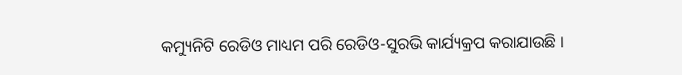କମ୍ୟୁନିଟି ରେଡିଓ ମାଧ୍ୟମ ପରି ରେଡିଓ-ସୁରଭି କାର୍ଯ୍ୟକ୍ରପ କରାଯାଉଛି ।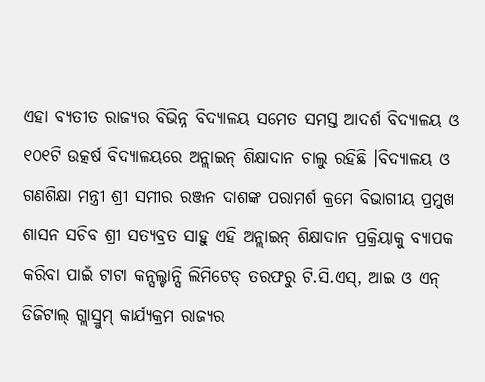ଏହା ବ୍ୟତୀତ ରାଜ୍ୟର ବିଭିନ୍ନ ବିଦ୍ୟାଳୟ ସମେତ ସମସ୍ତ ଆଦର୍ଶ ବିଦ୍ୟାଳୟ ଓ ୧୦୧ଟି ଉତ୍କର୍ଷ ବିଦ୍ୟାଳୟରେ ଅନ୍ଲାଇନ୍ ଶିକ୍ଷାଦାନ ଚାଲୁ ରହିଛି ।ବିଦ୍ୟାଳୟ ଓ ଗଣଶିକ୍ଷା ମନ୍ତ୍ରୀ ଶ୍ରୀ ସମୀର ରଞ୍ଜନ ଦାଶଙ୍କ ପରାମର୍ଶ କ୍ରମେ ବିଭାଗୀୟ ପ୍ରମୁଖ ଶାସନ ସଚିବ ଶ୍ରୀ ସତ୍ୟବ୍ରତ ସାହୁ ଏହି ଅନ୍ଲାଇନ୍ ଶିକ୍ଷାଦାନ ପ୍ରକ୍ରିୟାକୁ ବ୍ୟାପକ କରିବା ପାଇଁ ଟାଟା କନ୍ସଲ୍ଟାନ୍ସି ଲିମିଟେଡ୍ ତରଫରୁ ଟି.ସି.ଏସ୍, ଆଇ ଓ ଏନ୍ ଡିଜିଟାଲ୍ ଗ୍ଲାସ୍ରୁମ୍ କାର୍ଯ୍ୟକ୍ରମ ରାଜ୍ୟର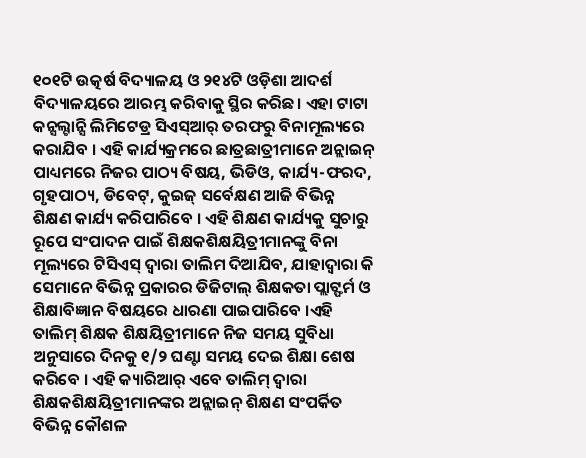୧୦୧ଟି ଉତ୍କର୍ଷ ବିଦ୍ୟାଳୟ ଓ ୨୧୪ଟି ଓଡ଼ିଶା ଆଦର୍ଶ ବିଦ୍ୟାଳୟରେ ଆରମ୍ଭ କରିବାକୁ ସ୍ଥିର କରିଛ। ଏହା ଟାଟା କନ୍ସଲ୍ଟାନ୍ସି ଲିମିଟେଡ୍ର ସିଏସ୍ଆର୍ ତରଫରୁ ବିନାମୂଲ୍ୟରେ କରାଯିବ । ଏହି କାର୍ଯ୍ୟକ୍ରମରେ ଛାତ୍ରଛାତ୍ରୀମାନେ ଅନ୍ଲାଇନ୍ ପାଧ୍ୟମରେ ନିଜର ପାଠ୍ୟ ବିଷୟ, ଭିଡିଓ, କାର୍ଯ୍ୟ-ଫରଦ, ଗୃହପାଠ୍ୟ, ଡିବେଟ୍, କୁଇଜ୍ ସର୍ବେକ୍ଷଣ ଆଜି ବିଭିନ୍ନ ଶିକ୍ଷଣ କାର୍ଯ୍ୟ କରିପାରିବେ । ଏହି ଶିକ୍ଷଣ କାର୍ଯ୍ୟକୁ ସୁଚାରୁ ରୂପେ ସଂପାଦନ ପାଇଁ ଶିକ୍ଷକଶିକ୍ଷୟିତ୍ରୀମାନଙ୍କୁ ବିନା ମୂଲ୍ୟରେ ଟିସିଏସ୍ ଦ୍ୱାରା ତାଲିମ ଦିଆଯିବ, ଯାହାଦ୍ୱାରା କି ସେମାନେ ବିଭିନ୍ନ ପ୍ରକାରର ଡିଜିଟାଲ୍ ଶିକ୍ଷକତା ପ୍ଲାଟ୍ଫର୍ମ ଓ ଶିକ୍ଷାବିଜ୍ଞାନ ବିଷୟରେ ଧାରଣା ପାଇପାରିବେ ।ଏହି ତାଲିମ୍ ଶିକ୍ଷକ ଶିକ୍ଷୟିତ୍ରୀମାନେ ନିଜ ସମୟ ସୁବିଧା ଅନୁସାରେ ଦିନକୁ ୧/୨ ଘଣ୍ଟା ସମୟ ଦେଇ ଶିକ୍ଷା ଶେଷ କରିବେ । ଏହି କ୍ୟାରିଆର୍ ଏବେ ତାଲିମ୍ ଦ୍ୱାରା ଶିକ୍ଷକଶିକ୍ଷୟିତ୍ରୀମାନଙ୍କର ଅନ୍ଲାଇନ୍ ଶିକ୍ଷଣ ସଂପର୍କିତ ବିଭିନ୍ନ କୌଶଳ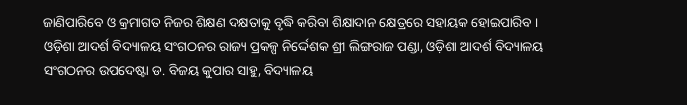ଜାଣିପାରିବେ ଓ କ୍ରମାଗତ ନିଜର ଶିକ୍ଷଣ ଦକ୍ଷତାକୁ ବୃଦ୍ଧି କରିବା ଶିକ୍ଷାଦାନ କ୍ଷେତ୍ରରେ ସହାୟକ ହୋଇପାରିବ । ଓଡ଼ିଶା ଆଦର୍ଶ ବିଦ୍ୟାଳୟ ସଂଗଠନର ରାଜ୍ୟ ପ୍ରକଳ୍ପ ନିର୍ଦ୍ଦେଶକ ଶ୍ରୀ ଲିଙ୍ଗରାଜ ପଣ୍ଡା, ଓଡ଼ିଶା ଆଦର୍ଶ ବିଦ୍ୟାଳୟ ସଂଗଠନର ଉପଦେଷ୍ଟା ଡ. ବିଜୟ କୁପାର ସାହୁ, ବିଦ୍ୟାଳୟ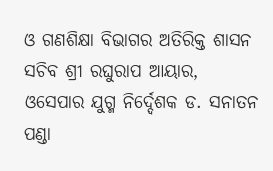ଓ ଗଣଶିକ୍ଷା ବିଭାଗର ଅତିରିକ୍ତ ଶାସନ ସଚିବ ଶ୍ରୀ ରଘୁରାପ ଆୟାର, ଓସେପାର ଯୁଗ୍ମ ନିର୍ଦ୍ଦେଶକ ଡ. ସନାତନ ପଣ୍ଡା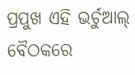ପ୍ରପୁଖ ଏହି ଭର୍ଚୁଆଲ୍ ବୈଠକରେ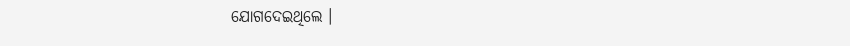ଯୋଗଦେଇଥିଲେ ।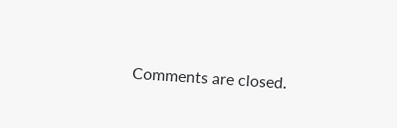Comments are closed.